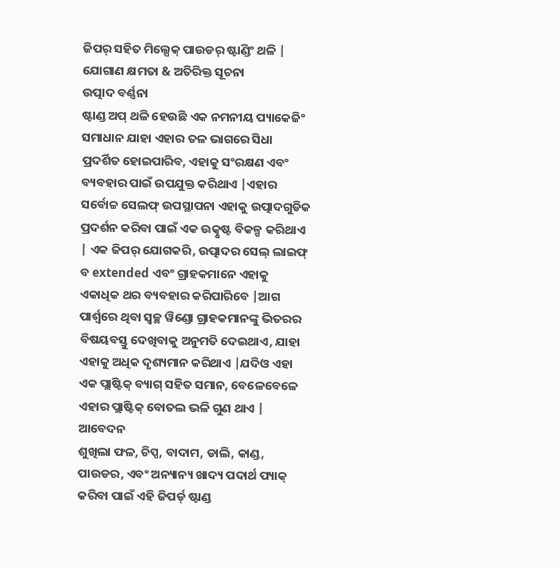ଜିପର୍ ସହିତ ମିଲ୍ସେକ୍ ପାଉଡର୍ ଷ୍ଟାଣ୍ଡିଂ ଥଳି |
ଯୋଗାଣ କ୍ଷମତା & ଅତିରିକ୍ତ ସୂଚନା
ଉତ୍ପାଦ ବର୍ଣ୍ଣନା
ଷ୍ଟାଣ୍ଡ ଅପ୍ ଥଳି ହେଉଛି ଏକ ନମନୀୟ ପ୍ୟାକେଜିଂ ସମାଧାନ ଯାହା ଏହାର ତଳ ଭାଗରେ ସିଧା ପ୍ରଦର୍ଶିତ ହୋଇପାରିବ, ଏହାକୁ ସଂରକ୍ଷଣ ଏବଂ ବ୍ୟବହାର ପାଇଁ ଉପଯୁକ୍ତ କରିଥାଏ |ଏହାର ସର୍ବୋଚ୍ଚ ସେଲଫ୍ ଉପସ୍ଥାପନା ଏହାକୁ ଉତ୍ପାଦଗୁଡିକ ପ୍ରଦର୍ଶନ କରିବା ପାଇଁ ଏକ ଉତ୍କୃଷ୍ଟ ବିକଳ୍ପ କରିଥାଏ | ଏକ ଜିପର୍ ଯୋଗକରି, ଉତ୍ପାଦର ସେଲ୍ ଲାଇଫ୍ ବ extended ଏବଂ ଗ୍ରାହକମାନେ ଏହାକୁ ଏକାଧିକ ଥର ବ୍ୟବହାର କରିପାରିବେ |ଆଗ ପାର୍ଶ୍ୱରେ ଥିବା ସ୍ୱଚ୍ଛ ୱିଣ୍ଡୋ ଗ୍ରାହକମାନଙ୍କୁ ଭିତରର ବିଷୟବସ୍ତୁ ଦେଖିବାକୁ ଅନୁମତି ଦେଇଥାଏ, ଯାହା ଏହାକୁ ଅଧିକ ଦୃଶ୍ୟମାନ କରିଥାଏ |ଯଦିଓ ଏହା ଏକ ପ୍ଲାଷ୍ଟିକ୍ ବ୍ୟାଗ୍ ସହିତ ସମାନ, ବେଳେବେଳେ ଏହାର ପ୍ଲାଷ୍ଟିକ୍ ବୋତଲ ଭଳି ଗୁଣ ଥାଏ |
ଆବେଦନ
ଶୁଖିଲା ଫଳ, ଚିପ୍ସ, ବାଦାମ, ଡାଲି, କାଣ୍ଡ, ପାଉଡର, ଏବଂ ଅନ୍ୟାନ୍ୟ ଖାଦ୍ୟ ପଦାର୍ଥ ପ୍ୟାକ୍ କରିବା ପାଇଁ ଏହି ଜିପର୍ଡ୍ ଷ୍ଟାଣ୍ଡ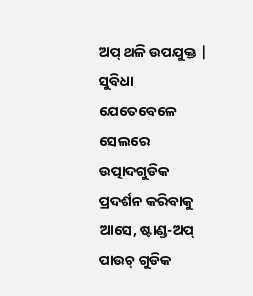ଅପ୍ ଥଳି ଉପଯୁକ୍ତ |
ସୁବିଧା
ଯେତେବେଳେ ସେଲରେ ଉତ୍ପାଦଗୁଡିକ ପ୍ରଦର୍ଶନ କରିବାକୁ ଆସେ, ଷ୍ଟାଣ୍ଡ-ଅପ୍ ପାଉଚ୍ ଗୁଡିକ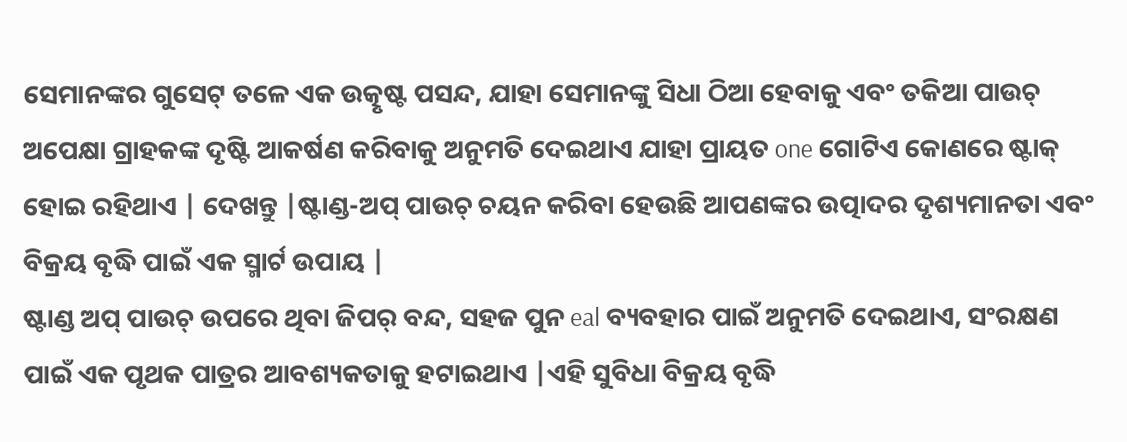ସେମାନଙ୍କର ଗୁସେଟ୍ ତଳେ ଏକ ଉତ୍କୃଷ୍ଟ ପସନ୍ଦ, ଯାହା ସେମାନଙ୍କୁ ସିଧା ଠିଆ ହେବାକୁ ଏବଂ ତକିଆ ପାଉଚ୍ ଅପେକ୍ଷା ଗ୍ରାହକଙ୍କ ଦୃଷ୍ଟି ଆକର୍ଷଣ କରିବାକୁ ଅନୁମତି ଦେଇଥାଏ ଯାହା ପ୍ରାୟତ one ଗୋଟିଏ କୋଣରେ ଷ୍ଟାକ୍ ହୋଇ ରହିଥାଏ | ଦେଖନ୍ତୁ |ଷ୍ଟାଣ୍ଡ-ଅପ୍ ପାଉଚ୍ ଚୟନ କରିବା ହେଉଛି ଆପଣଙ୍କର ଉତ୍ପାଦର ଦୃଶ୍ୟମାନତା ଏବଂ ବିକ୍ରୟ ବୃଦ୍ଧି ପାଇଁ ଏକ ସ୍ମାର୍ଟ ଉପାୟ |
ଷ୍ଟାଣ୍ଡ ଅପ୍ ପାଉଚ୍ ଉପରେ ଥିବା ଜିପର୍ ବନ୍ଦ, ସହଜ ପୁନ eal ବ୍ୟବହାର ପାଇଁ ଅନୁମତି ଦେଇଥାଏ, ସଂରକ୍ଷଣ ପାଇଁ ଏକ ପୃଥକ ପାତ୍ରର ଆବଶ୍ୟକତାକୁ ହଟାଇଥାଏ |ଏହି ସୁବିଧା ବିକ୍ରୟ ବୃଦ୍ଧି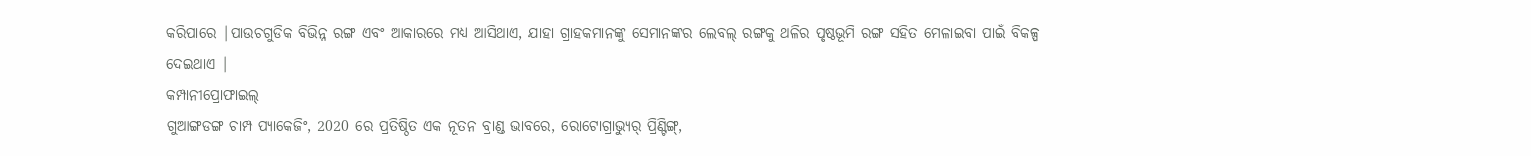କରିପାରେ |ପାଉଚଗୁଡିକ ବିଭିନ୍ନ ରଙ୍ଗ ଏବଂ ଆକାରରେ ମଧ୍ୟ ଆସିଥାଏ, ଯାହା ଗ୍ରାହକମାନଙ୍କୁ ସେମାନଙ୍କର ଲେବଲ୍ ରଙ୍ଗକୁ ଥଳିର ପୃଷ୍ଠଭୂମି ରଙ୍ଗ ସହିତ ମେଳାଇବା ପାଇଁ ବିକଳ୍ପ ଦେଇଥାଏ |
କମ୍ପାନୀପ୍ରୋଫାଇଲ୍
ଗୁଆଙ୍ଗଡଙ୍ଗ ଚାମ୍ପ ପ୍ୟାକେଜିଂ, 2020 ରେ ପ୍ରତିଷ୍ଠିତ ଏକ ନୂତନ ବ୍ରାଣ୍ଡ ଭାବରେ, ରୋଟୋଗ୍ରାଭ୍ୟୁର୍ ପ୍ରିଣ୍ଟିଙ୍ଗ୍,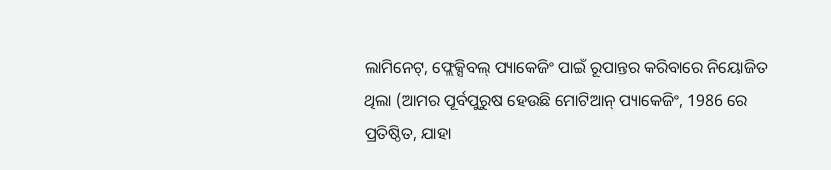ଲାମିନେଟ୍, ଫ୍ଲେକ୍ସିବଲ୍ ପ୍ୟାକେଜିଂ ପାଇଁ ରୂପାନ୍ତର କରିବାରେ ନିୟୋଜିତ ଥିଲା (ଆମର ପୂର୍ବପୁରୁଷ ହେଉଛି ମୋଟିଆନ୍ ପ୍ୟାକେଜିଂ, 1986 ରେ ପ୍ରତିଷ୍ଠିତ, ଯାହା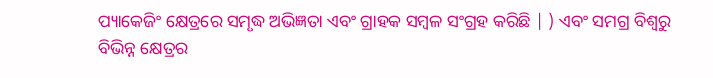ପ୍ୟାକେଜିଂ କ୍ଷେତ୍ରରେ ସମୃଦ୍ଧ ଅଭିଜ୍ଞତା ଏବଂ ଗ୍ରାହକ ସମ୍ବଳ ସଂଗ୍ରହ କରିଛି | ) ଏବଂ ସମଗ୍ର ବିଶ୍ୱରୁ ବିଭିନ୍ନ କ୍ଷେତ୍ରର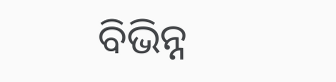ବିଭିନ୍ନ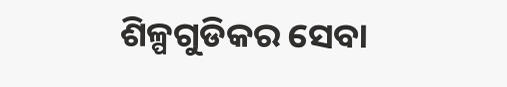ଶିଳ୍ପଗୁଡିକର ସେବା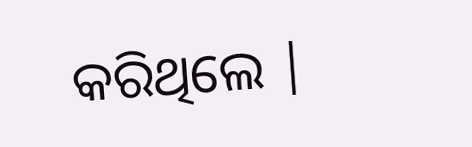କରିଥିଲେ |